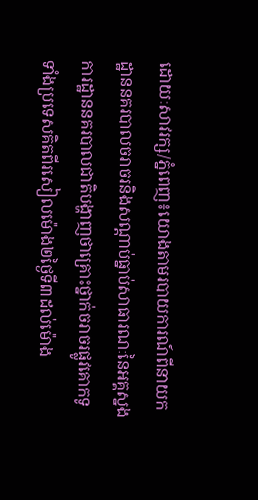ដោយៈសាវរក្ស/ភ្នំពេញ៖យោងតាមរបាយការណ៍ពីនាយកដ្ឋាននគរបាលចរាចរនិងសណ្ដាប់ធ្នាប់សាធារណៈនៃអគ្គស្នងការដ្ឋាននគរបាលជាតិបង្ហាញថាគ្រោះថ្នាក់ចរាចរផ្លូវគោកទូទាំងប្រទេសគិតពីរសៀលម៉ោង២ថ្ងៃទី៣ដល់ម៉ោង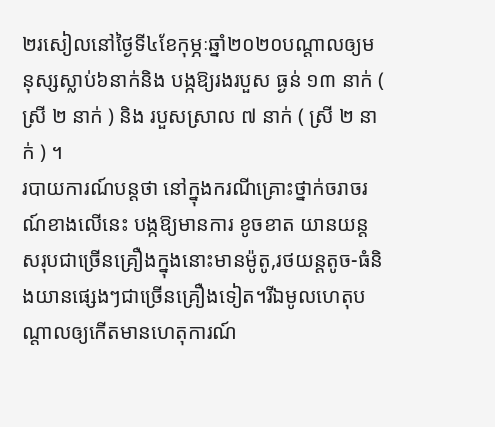២រសៀលនៅថ្ងៃទី៤ខែកុម្ភៈឆ្នាំ២០២០បណ្តាលឲ្យមនុស្សស្លាប់៦នាក់និង បង្កឱ្យរងរបួស ធ្ងន់ ១៣ នាក់ ( ស្រី ២ នាក់ ) និង របួសស្រាល ៧ នាក់ ( ស្រី ២ នាក់ ) ។
របាយការណ៍បន្តថា នៅក្នុងករណីគ្រោះថ្នាក់ចរាចរណ៍ខាងលើនេះ បង្កឱ្យមានការ ខូចខាត យានយន្ត សរុបជាច្រើនគ្រឿងក្នុងនោះមានម៉ូតូ,រថយន្តតូច-ធំនិងយានផ្សេងៗជាច្រើនគ្រឿងទៀត។រីឯមូលហេតុបណ្តាលឲ្យកើតមានហេតុការណ៍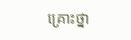គ្រោះថ្នា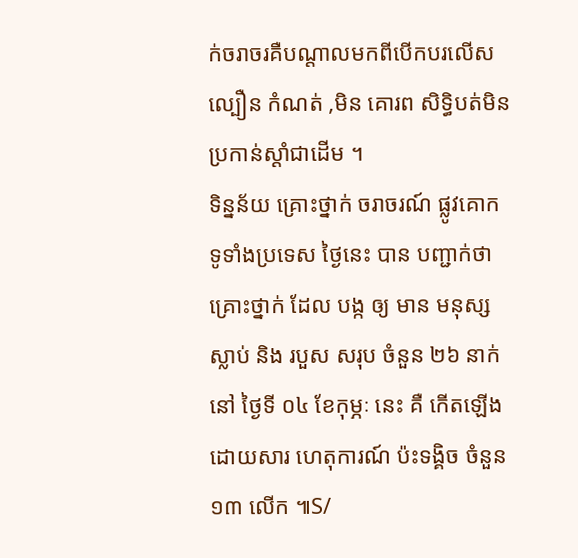ក់ចរាចរគឺបណ្តាលមកពីបើកបរលើសល្បឿន កំណត់ ,មិន គោរព សិទ្ធិបត់មិន ប្រកាន់ស្តាំជាដើម ។
ទិន្នន័យ គ្រោះថ្នាក់ ចរាចរណ៍ ផ្លូវគោក ទូទាំងប្រទេស ថ្ងៃនេះ បាន បញ្ជាក់ថា គ្រោះថ្នាក់ ដែល បង្ក ឲ្យ មាន មនុស្ស ស្លាប់ និង របួស សរុប ចំនួន ២៦ នាក់ នៅ ថ្ងៃទី ០៤ ខែកុម្ភៈ នេះ គឺ កើតឡើង ដោយសារ ហេតុការណ៍ ប៉ះទង្គិច ចំនួន ១៣ លើក ៕S/